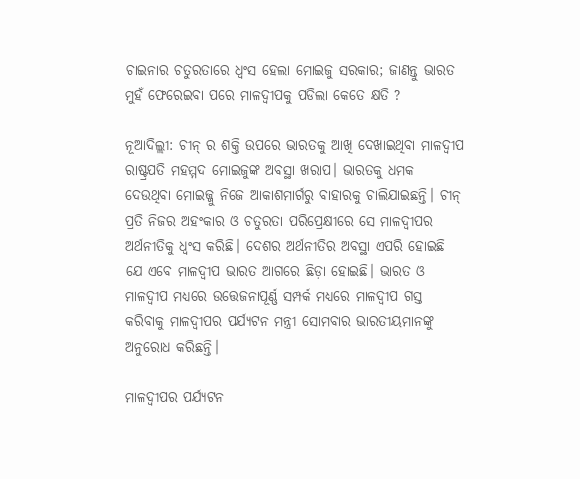ଚାଇନାର ଚତୁରତାରେ ଧ୍ୱଂସ ହେଲା ମୋଇଜୁ ସରକାର; ଜାଣନ୍ତୁ ଭାରତ ମୁହଁ ଫେରେଇବା ପରେ ମାଳଦ୍ୱୀପକୁ ପଡିଲା କେତେ କ୍ଷତି ?

ନୂଆଦିଲ୍ଲୀ: ଚୀନ୍ ର ଶକ୍ତି ଉପରେ ଭାରତକୁ ଆଖି ଦେଖାଇଥିବା ମାଳଦ୍ୱୀପ ରାଷ୍ଟ୍ରପତି ମହମ୍ମଦ ମୋଇଜୁଙ୍କ ଅବସ୍ଥା ଖରାପ। ଭାରତକୁ ଧମକ ଦେଉଥିବା ମୋଇଜ୍ଜୁ ନିଜେ ଆକାଶମାର୍ଗରୁ ବାହାରକୁ ଚାଲିଯାଇଛନ୍ତି। ଚୀନ୍ ପ୍ରତି ନିଜର ଅହଂକାର ଓ ଚତୁରତା ପରିପ୍ରେକ୍ଷୀରେ ସେ ମାଳଦ୍ୱୀପର ଅର୍ଥନୀତିକୁ ଧ୍ୱଂସ କରିଛି। ଦେଶର ଅର୍ଥନୀତିର ଅବସ୍ଥା ଏପରି ହୋଇଛି ଯେ ଏବେ ମାଳଦ୍ୱୀପ ଭାରତ ଆଗରେ ଛିଡ଼ା ହୋଇଛି। ଭାରତ ଓ ମାଳଦ୍ୱୀପ ମଧ୍ୟରେ ଉତ୍ତେଜନାପୂର୍ଣ୍ଣ ସମ୍ପର୍କ ମଧ୍ୟରେ ମାଳଦ୍ୱୀପ ଗସ୍ତ କରିବାକୁ ମାଳଦ୍ୱୀପର ପର୍ଯ୍ୟଟନ ମନ୍ତ୍ରୀ ସୋମବାର ଭାରତୀୟମାନଙ୍କୁ ଅନୁରୋଧ କରିଛନ୍ତି।

ମାଳଦ୍ୱୀପର ପର୍ଯ୍ୟଟନ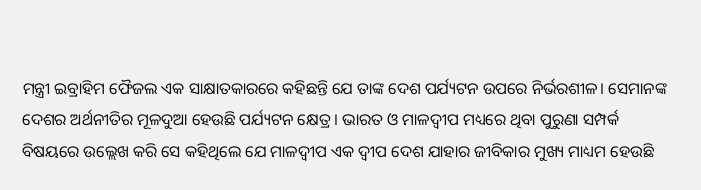ମନ୍ତ୍ରୀ ଇବ୍ରାହିମ ଫୈଜଲ ଏକ ସାକ୍ଷାତକାରରେ କହିଛନ୍ତି ଯେ ତାଙ୍କ ଦେଶ ପର୍ଯ୍ୟଟନ ଉପରେ ନିର୍ଭରଶୀଳ। ସେମାନଙ୍କ ଦେଶର ଅର୍ଥନୀତିର ମୂଳଦୁଆ ହେଉଛି ପର୍ଯ୍ୟଟନ କ୍ଷେତ୍ର । ଭାରତ ଓ ମାଳଦ୍ୱୀପ ମଧ୍ୟରେ ଥିବା ପୁରୁଣା ସମ୍ପର୍କ ବିଷୟରେ ଉଲ୍ଲେଖ କରି ସେ କହିଥିଲେ ଯେ ମାଳଦ୍ୱୀପ ଏକ ଦ୍ୱୀପ ଦେଶ ଯାହାର ଜୀବିକାର ମୁଖ୍ୟ ମାଧ୍ୟମ ହେଉଛି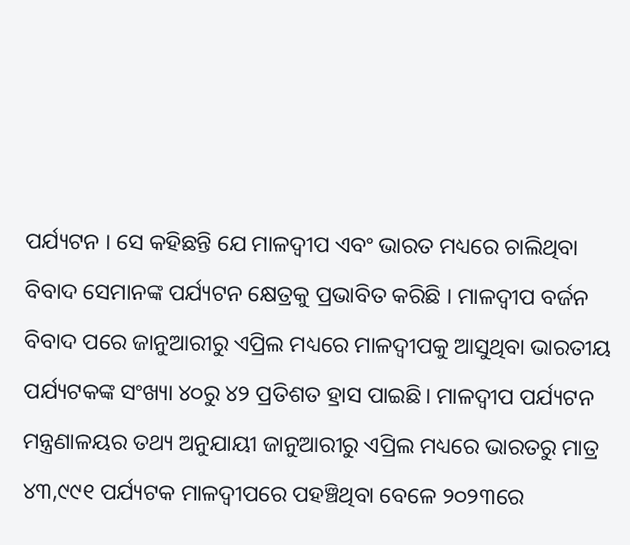ପର୍ଯ୍ୟଟନ । ସେ କହିଛନ୍ତି ଯେ ମାଳଦ୍ୱୀପ ଏବଂ ଭାରତ ମଧ୍ୟରେ ଚାଲିଥିବା ବିବାଦ ସେମାନଙ୍କ ପର୍ଯ୍ୟଟନ କ୍ଷେତ୍ରକୁ ପ୍ରଭାବିତ କରିଛି । ମାଳଦ୍ୱୀପ ବର୍ଜନ ବିବାଦ ପରେ ଜାନୁଆରୀରୁ ଏପ୍ରିଲ ମଧ୍ୟରେ ମାଳଦ୍ୱୀପକୁ ଆସୁଥିବା ଭାରତୀୟ ପର୍ଯ୍ୟଟକଙ୍କ ସଂଖ୍ୟା ୪୦ରୁ ୪୨ ପ୍ରତିଶତ ହ୍ରାସ ପାଇଛି। ମାଳଦ୍ୱୀପ ପର୍ଯ୍ୟଟନ ମନ୍ତ୍ରଣାଳୟର ତଥ୍ୟ ଅନୁଯାୟୀ ଜାନୁଆରୀରୁ ଏପ୍ରିଲ ମଧ୍ୟରେ ଭାରତରୁ ମାତ୍ର ୪୩,୯୯୧ ପର୍ଯ୍ୟଟକ ମାଳଦ୍ୱୀପରେ ପହଞ୍ଚିଥିବା ବେଳେ ୨୦୨୩ରେ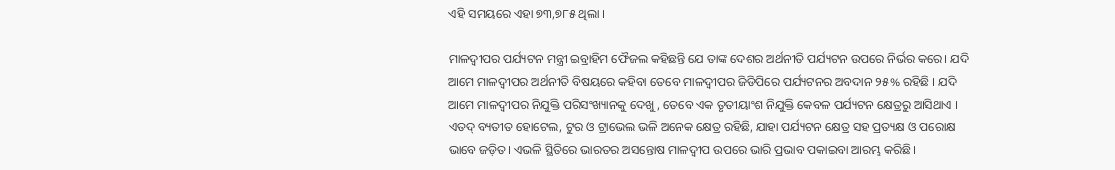ଏହି ସମୟରେ ଏହା ୭୩,୭୮୫ ଥିଲା ।

ମାଳଦ୍ୱୀପର ପର୍ଯ୍ୟଟନ ମନ୍ତ୍ରୀ ଇବ୍ରାହିମ ଫୈଜଲ କହିଛନ୍ତି ଯେ ତାଙ୍କ ଦେଶର ଅର୍ଥନୀତି ପର୍ଯ୍ୟଟନ ଉପରେ ନିର୍ଭର କରେ। ଯଦି ଆମେ ମାଳଦ୍ୱୀପର ଅର୍ଥନୀତି ବିଷୟରେ କହିବା ତେବେ ମାଳଦ୍ୱୀପର ଜିଡିପିରେ ପର୍ଯ୍ୟଟନର ଅବଦାନ ୨୫% ରହିଛି । ଯଦି ଆମେ ମାଳଦ୍ୱୀପର ନିଯୁକ୍ତି ପରିସଂଖ୍ୟାନକୁ ଦେଖୁ, ତେବେ ଏକ ତୃତୀୟାଂଶ ନିଯୁକ୍ତି କେବଳ ପର୍ଯ୍ୟଟନ କ୍ଷେତ୍ରରୁ ଆସିଥାଏ । ଏତଦ୍ ବ୍ୟତୀତ ହୋଟେଲ, ଟୁର ଓ ଟ୍ରାଭେଲ ଭଳି ଅନେକ କ୍ଷେତ୍ର ରହିଛି, ଯାହା ପର୍ଯ୍ୟଟନ କ୍ଷେତ୍ର ସହ ପ୍ରତ୍ୟକ୍ଷ ଓ ପରୋକ୍ଷ ଭାବେ ଜଡ଼ିତ। ଏଭଳି ସ୍ଥିତିରେ ଭାରତର ଅସନ୍ତୋଷ ମାଳଦ୍ୱୀପ ଉପରେ ଭାରି ପ୍ରଭାବ ପକାଇବା ଆରମ୍ଭ କରିଛି।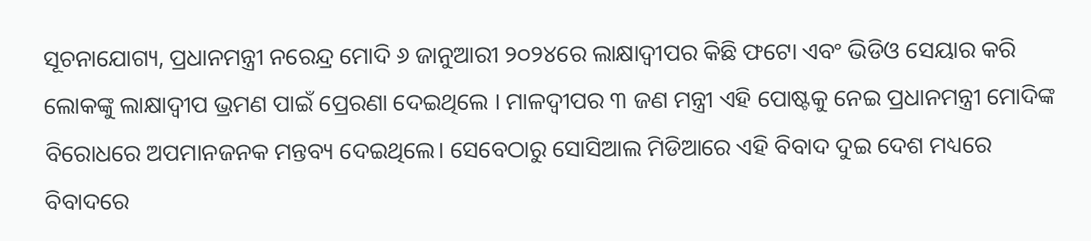ସୂଚନାଯୋଗ୍ୟ, ପ୍ରଧାନମନ୍ତ୍ରୀ ନରେନ୍ଦ୍ର ମୋଦି ୬ ଜାନୁଆରୀ ୨୦୨୪ରେ ଲାକ୍ଷାଦ୍ୱୀପର କିଛି ଫଟୋ ଏବଂ ଭିଡିଓ ସେୟାର କରି ଲୋକଙ୍କୁ ଲାକ୍ଷାଦ୍ୱୀପ ଭ୍ରମଣ ପାଇଁ ପ୍ରେରଣା ଦେଇଥିଲେ । ମାଳଦ୍ୱୀପର ୩ ଜଣ ମନ୍ତ୍ରୀ ଏହି ପୋଷ୍ଟକୁ ନେଇ ପ୍ରଧାନମନ୍ତ୍ରୀ ମୋଦିଙ୍କ ବିରୋଧରେ ଅପମାନଜନକ ମନ୍ତବ୍ୟ ଦେଇଥିଲେ। ସେବେଠାରୁ ସୋସିଆଲ ମିଡିଆରେ ଏହି ବିବାଦ ଦୁଇ ଦେଶ ମଧ୍ୟରେ ବିବାଦରେ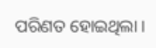ପରିଣତ ହୋଇଥିଲା ।